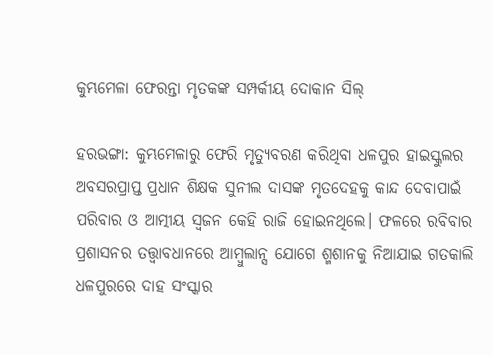କୁମ୍ଭମେଳା ଫେରନ୍ତା ମୃତକଙ୍କ ସମ୍ପର୍କୀୟ ଦୋକାନ ସିଲ୍

ହରଭଙ୍ଗା: କୁମ୍ଭମେଳାରୁ ଫେରି ମୃତ୍ୟୁବରଣ କରିଥିବା ଧଳପୁର ହାଇସ୍କୁଲର ଅବସରପ୍ରାପ୍ତ ପ୍ରଧାନ ଶିକ୍ଷକ ସୁନୀଲ ଦାସଙ୍କ ମୃତଦେହକୁ କାନ୍ଦ ଦେବାପାଇଁ ପରିବାର ଓ ଆତ୍ମୀୟ ସ୍ୱଜନ କେହି ରାଜି ହୋଇନଥିଲେ। ଫଳରେ ରବିବାର ପ୍ରଶାସନର ତତ୍ତ୍ୱାବଧାନରେ ଆମ୍ବୁଲାନ୍ସ ଯୋଗେ ଶ୍ମଶାନକୁ ନିଆଯାଇ ଗତକାଲି ଧଳପୁରରେ ଦାହ ସଂସ୍କାର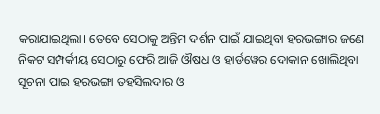କରାଯାଇଥିଲା। ତେବେ ସେଠାକୁ ଅନ୍ତିମ ଦର୍ଶନ ପାଇଁ ଯାଇଥିବା ହରଭଙ୍ଗାର ଜଣେ ନିକଟ ସମ୍ପର୍କୀୟ ସେଠାରୁ ଫେରି ଆଜି ଔଷଧ ଓ ହାର୍ଡୱେର ଦୋକାନ ଖୋଲିଥିବା ସୂଚନା ପାଇ ହରଭଙ୍ଗା ତହସିଲଦାର ଓ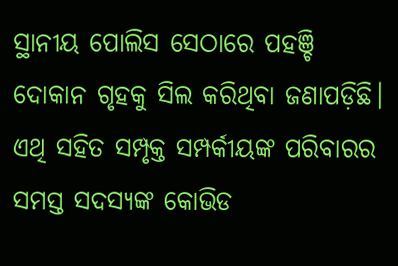ସ୍ଥାନୀୟ ପୋଲିସ ସେଠାରେ ପହଞ୍ଚି ଦୋକାନ ଗୃହକୁ ସିଲ କରିଥିବା ଜଣାପଡ଼ିଛି।
ଏଥି ସହିତ ସମ୍ପୃକ୍ତ ସମ୍ପର୍କୀୟଙ୍କ ପରିବାରର ସମସ୍ତ ସଦସ୍ୟଙ୍କ କୋଭିଡ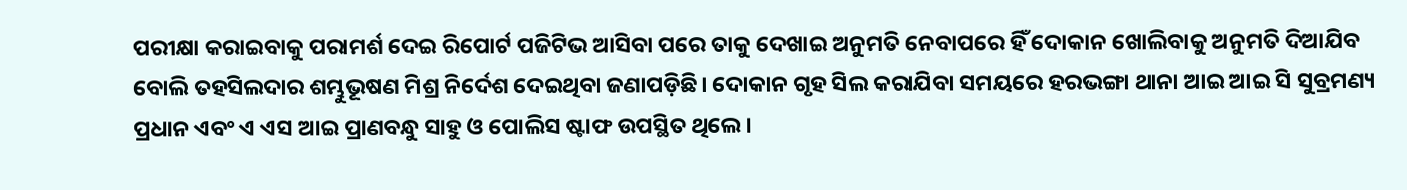ପରୀକ୍ଷା କରାଇବାକୁ ପରାମର୍ଶ ଦେଇ ରିପୋର୍ଟ ପଜିଟିଭ ଆସିବା ପରେ ତାକୁ ଦେଖାଇ ଅନୁମତି ନେବାପରେ ହିଁ ଦୋକାନ ଖୋଲିବାକୁ ଅନୁମତି ଦିଆଯିବ ବୋଲି ତହସିଲଦାର ଶମ୍ଭୁଭୂଷଣ ମିଶ୍ର ନିର୍ଦେଶ ଦେଇଥିବା ଜଣାପଡ଼ିଛି। ଦୋକାନ ଗୃହ ସିଲ କରାଯିବା ସମୟରେ ହରଭଙ୍ଗା ଥାନା ଆଇ ଆଇ ସି ସୁବ୍ରମଣ୍ୟ ପ୍ରଧାନ ଏବଂ ଏ ଏସ ଆଇ ପ୍ରାଣବନ୍ଧୁ ସାହୁ ଓ ପୋଲିସ ଷ୍ଟାଫ ଉପସ୍ଥିତ ଥିଲେ।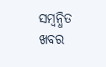ସମ୍ବନ୍ଧିତ ଖବର